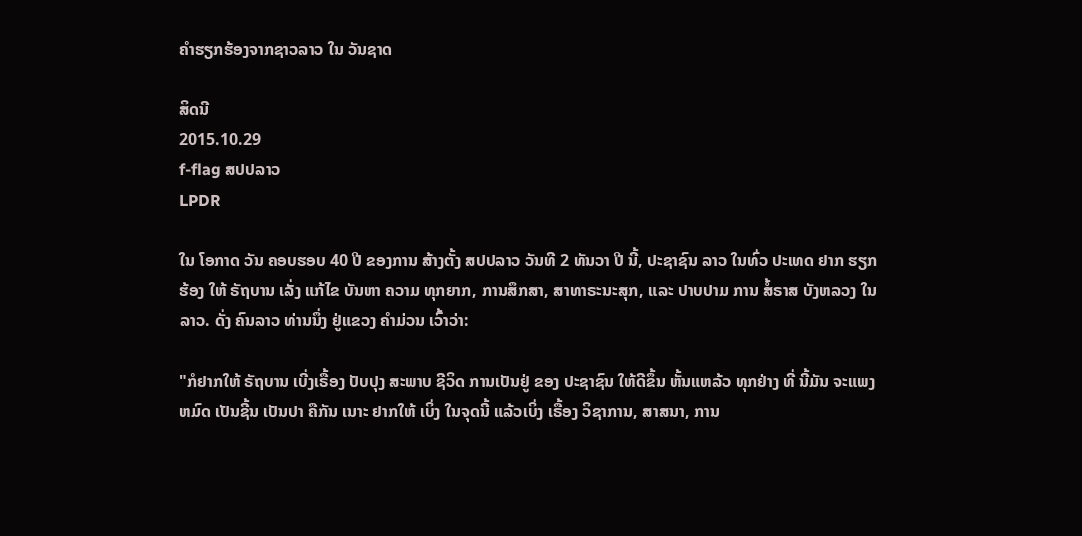ຄໍາຮຽກຮ້ອງຈາກຊາວລາວ ໃນ ວັນຊາດ

ສິດນີ
2015.10.29
f-flag ສປປລາວ
LPDR

ໃນ ໂອກາດ ວັນ ຄອບຮອບ 40 ປີ ຂອງການ ສ້າງຕັ້ງ ສປປລາວ ວັນທີ 2 ທັນວາ ປີ ນີ້, ປະຊາຊົນ ລາວ ໃນທົ່ວ ປະເທດ ຢາກ ຮຽກຮ້ອງ ໃຫ້ ຣັຖບານ ເລັ່ງ ແກ້ໄຂ ບັນຫາ ຄວາມ ທຸກຍາກ, ການສຶກສາ, ສາທາຣະນະສຸກ, ແລະ ປາບປາມ ການ ສໍ້ຣາສ ບັງຫລວງ ໃນລາວ. ດັ່ງ ຄົນລາວ ທ່ານນຶ່ງ ຢູ່ແຂວງ ຄຳມ່ວນ ເວົ້າວ່າ:

"ກໍຢາກໃຫ້ ຣັຖບານ ເບີ່ງເຣື້ອງ ປັບປຸງ ສະພາບ ຊີວິດ ການເປັນຢູ່ ຂອງ ປະຊາຊົນ ໃຫ້ດີຂຶ້ນ ຫັ້ນແຫລ້ວ ທຸກຢ່າງ ທີ່ ນີ້ມັນ ຈະແພງ ຫມົດ ເປັນຊີ້ນ ເປັນປາ ຄືກັນ ເນາະ ຢາກໃຫ້ ເບິ່ງ ໃນຈຸດນີ້ ແລ້ວເບິ່ງ ເຣື້ອງ ວິຊາການ, ສາສນາ, ການ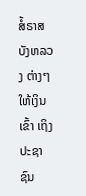ສໍ້ຣາສ ບັງຫລວງ ຕ່າງໆ ໃຫ້ເງິນເຂົ້າ ເຖິງ ປະຊາຊົນ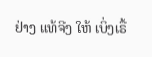ຢ່າງ ແທ້ຈີງ ໃຫ້ ເບິ່ງເຣື້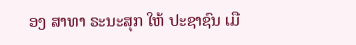ອງ ສາທາ ຣະນະສຸກ ໃຫ້ ປະຊາຊົນ ເມື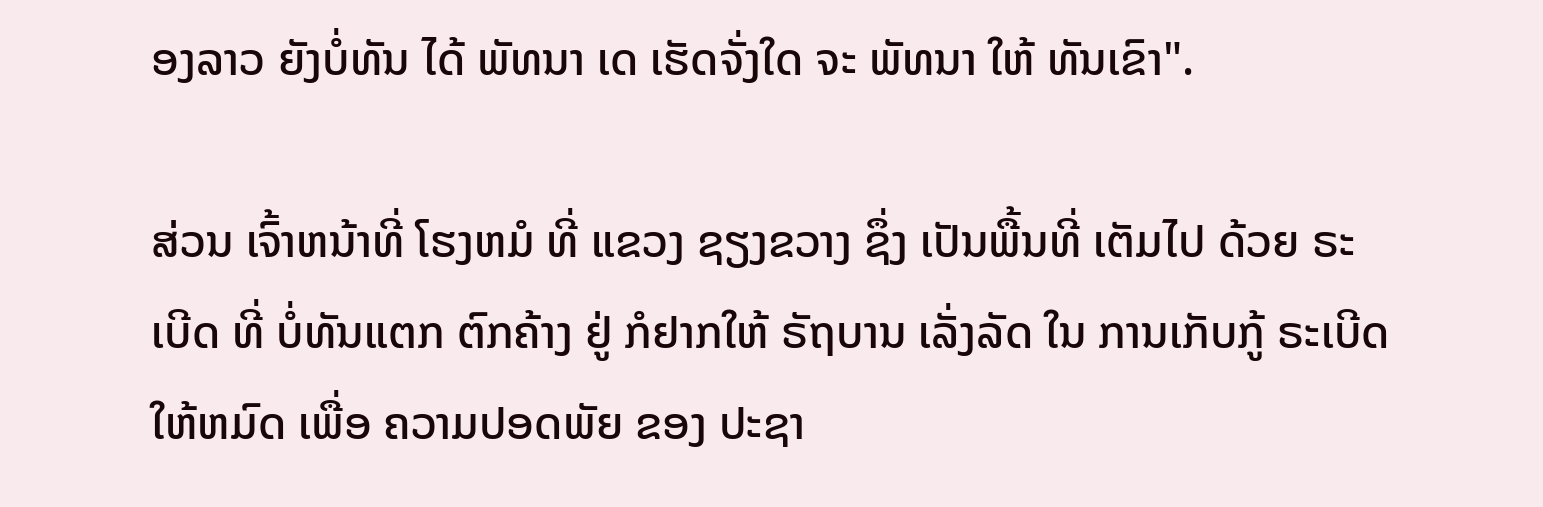ອງລາວ ຍັງບໍ່ທັນ ໄດ້ ພັທນາ ເດ ເຮັດຈັ່ງໃດ ຈະ ພັທນາ ໃຫ້ ທັນເຂົາ".

ສ່ວນ ເຈົ້າຫນ້າທີ່ ໂຮງຫມໍ ທີ່ ແຂວງ ຊຽງຂວາງ ຊຶ່ງ ເປັນພື້ນທີ່ ເຕັມໄປ ດ້ວຍ ຣະເບີດ ທີ່ ບໍ່ທັນແຕກ ຕົກຄ້າງ ຢູ່ ກໍຢາກໃຫ້ ຣັຖບານ ເລັ່ງລັດ ໃນ ການເກັບກູ້ ຣະເບີດ ໃຫ້ຫມົດ ເພື່ອ ຄວາມປອດພັຍ ຂອງ ປະຊາ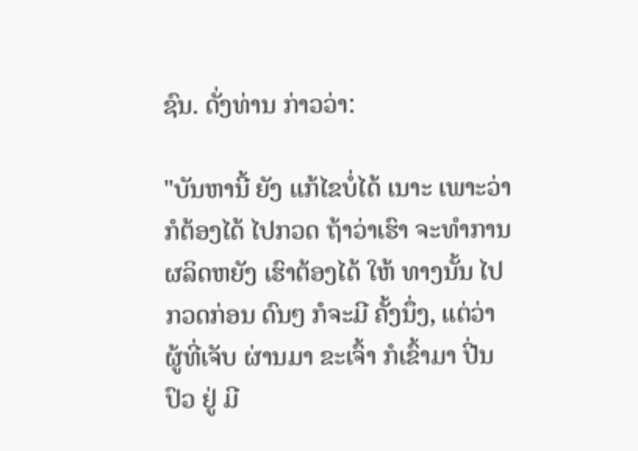ຊົນ. ດັ່ງທ່ານ ກ່າວວ່າ:

"ບັນຫານີ້ ຍັງ ແກ້ໄຂບໍ່ໄດ້ ເນາະ ເພາະວ່າ ກໍຕ້ອງໄດ້ ໄປກວດ ຖ້າວ່າເຮົາ ຈະທຳການ ຜລິດຫຍັງ ເຮົາຕ້ອງໄດ້ ໃຫ້ ທາງນັ້ນ ໄປ ກວດກ່ອນ ດົນໆ ກໍຈະມີ ຄັ້ງນຶ່ງ, ແຕ່ວ່າ ຜູ້ທີ່ເຈັບ ຜ່ານມາ ຂະເຈົ້າ ກໍເຂົ້າມາ ປີ່ນປົວ ຢູ່ ມີ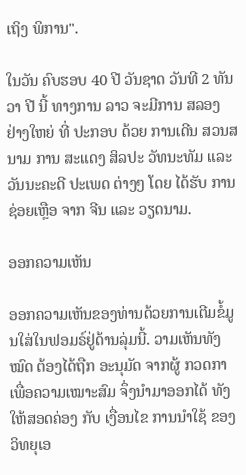ເຖິງ ພິການ".

ໃນວັນ ຄົບຮອບ 40 ປີ ວັນຊາດ ວັນທີ 2 ທັນວາ ປີ ນີ້ ທາງການ ລາວ ຈະມີການ ສລອງ ຢ່າງໃຫຍ່ ທີ່ ປະກອບ ດ້ວຍ ການເດີນ ສວນສນາມ ການ ສະແດງ ສິລປະ ວັທນະທັມ ແລະ ວັນນະຄະດີ ປະເພດ ຕ່າງໆ ໂດຍ ໄດ້ຮັບ ການ ຊ່ອຍເຫຼືອ ຈາກ ຈີນ ແລະ ວຽດນາມ.

ອອກຄວາມເຫັນ

ອອກຄວາມເຫັນຂອງທ່ານດ້ວຍການເຕີມຂໍ້ມູນໃສ່ໃນຟອມຣ໌ຢູ່ດ້ານລຸ່ມນີ້. ວາມເຫັນທັງໝົດ ຕ້ອງໄດ້ຖືກ ອະນຸມັດ ຈາກຜູ້ ກວດກາ ເພື່ອຄວາມເໝາະສົມ ຈຶ່ງນໍາມາອອກໄດ້ ທັງໃຫ້ສອດຄ່ອງ ກັບ ເງື່ອນໄຂ ການນຳໃຊ້ ຂອງ ວິທຍຸເອ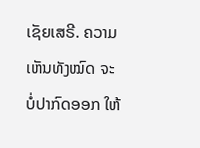ເຊັຍເສຣີ. ຄວາມເຫັນທັງໝົດ ຈະບໍ່ປາກົດອອກ ໃຫ້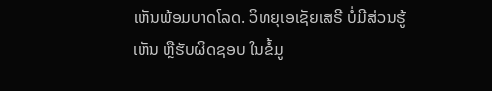ເຫັນພ້ອມບາດໂລດ. ວິທຍຸເອເຊັຍເສຣີ ບໍ່ມີສ່ວນຮູ້ເຫັນ ຫຼືຮັບຜິດຊອບ ໃນຂໍ້ມູ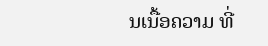ນເນື້ອຄວາມ ທີ່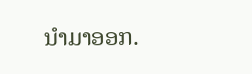ນໍາມາອອກ.